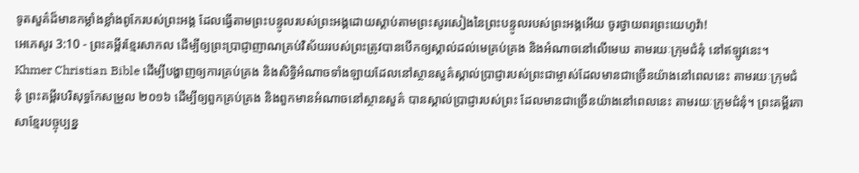ទូតសួគ៌ដ៏មានកម្លាំងខ្លាំងពូកែរបស់ព្រះអង្គ ដែលធ្វើតាមព្រះបន្ទូលរបស់ព្រះអង្គដោយស្ដាប់តាមព្រះសូរសៀងនៃព្រះបន្ទូលរបស់ព្រះអង្គអើយ ចូរថ្វាយពរព្រះយេហូវ៉ា!
អេភេសូរ 3:10 - ព្រះគម្ពីរខ្មែរសាកល ដើម្បីឲ្យព្រះប្រាជ្ញាញាណគ្រប់វិស័យរបស់ព្រះត្រូវបានបើកឲ្យស្គាល់ដល់មេគ្រប់គ្រង និងអំណាចនៅលើមេឃ តាមរយៈក្រុមជំនុំ នៅឥឡូវនេះ។ Khmer Christian Bible ដើម្បីបង្ហាញឲ្យការគ្រប់គ្រង និងសិទ្ធិអំណាចទាំងឡាយដែលនៅស្ថានសួគ៌ស្គាល់ប្រាជ្ញារបស់ព្រះជាម្ចាស់ដែលមានជាច្រើនយ៉ាងនៅពេលនេះ តាមរយៈក្រុមជំនុំ ព្រះគម្ពីរបរិសុទ្ធកែសម្រួល ២០១៦ ដើម្បីឲ្យពួកគ្រប់គ្រង និងពួកមានអំណាចនៅស្ថានសួគ៌ បានស្គាល់ប្រាជ្ញារបស់ព្រះ ដែលមានជាច្រើនយ៉ាងនៅពេលនេះ តាមរយៈក្រុមជំនុំ។ ព្រះគម្ពីរភាសាខ្មែរបច្ចុប្បន្ន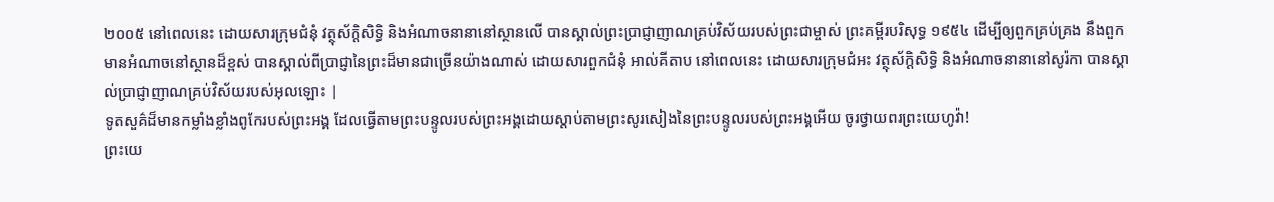២០០៥ នៅពេលនេះ ដោយសារក្រុមជំនុំ វត្ថុស័ក្តិសិទ្ធិ និងអំណាចនានានៅស្ថានលើ បានស្គាល់ព្រះប្រាជ្ញាញាណគ្រប់វិស័យរបស់ព្រះជាម្ចាស់ ព្រះគម្ពីរបរិសុទ្ធ ១៩៥៤ ដើម្បីឲ្យពួកគ្រប់គ្រង នឹងពួកមានអំណាចនៅស្ថានដ៏ខ្ពស់ បានស្គាល់ពីប្រាជ្ញានៃព្រះដ៏មានជាច្រើនយ៉ាងណាស់ ដោយសារពួកជំនុំ អាល់គីតាប នៅពេលនេះ ដោយសារក្រុមជំអះ វត្ថុស័ក្តិសិទ្ធិ និងអំណាចនានានៅសូរ៉កា បានស្គាល់ប្រាជ្ញាញាណគ្រប់វិស័យរបស់អុលឡោះ |
ទូតសួគ៌ដ៏មានកម្លាំងខ្លាំងពូកែរបស់ព្រះអង្គ ដែលធ្វើតាមព្រះបន្ទូលរបស់ព្រះអង្គដោយស្ដាប់តាមព្រះសូរសៀងនៃព្រះបន្ទូលរបស់ព្រះអង្គអើយ ចូរថ្វាយពរព្រះយេហូវ៉ា!
ព្រះយេ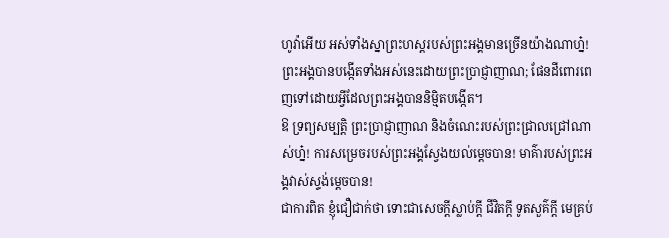ហូវ៉ាអើយ អស់ទាំងស្នាព្រះហស្តរបស់ព្រះអង្គមានច្រើនយ៉ាងណាហ្ន៎! ព្រះអង្គបានបង្កើតទាំងអស់នេះដោយព្រះប្រាជ្ញាញាណ; ផែនដីពោរពេញទៅដោយអ្វីដែលព្រះអង្គបាននិម្មិតបង្កើត។
ឱ ទ្រព្យសម្បត្តិ ព្រះប្រាជ្ញាញាណ និងចំណេះរបស់ព្រះជ្រាលជ្រៅណាស់ហ្ន៎! ការសម្រេចរបស់ព្រះអង្គស្វែងយល់ម្ដេចបាន! មាគ៌ារបស់ព្រះអង្គវាស់ស្ទង់ម្ដេចបាន!
ជាការពិត ខ្ញុំជឿជាក់ថា ទោះជាសេចក្ដីស្លាប់ក្ដី ជីវិតក្ដី ទូតសួគ៌ក្ដី មេគ្រប់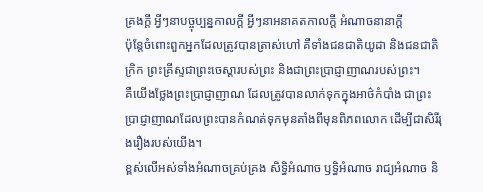គ្រងក្ដី អ្វីៗនាបច្ចុប្បន្នកាលក្ដី អ្វីៗនាអនាគតកាលក្ដី អំណាចនានាក្ដី
ប៉ុន្តែចំពោះពួកអ្នកដែលត្រូវបានត្រាស់ហៅ គឺទាំងជនជាតិយូដា និងជនជាតិក្រិក ព្រះគ្រីស្ទជាព្រះចេស្ដារបស់ព្រះ និងជាព្រះប្រាជ្ញាញាណរបស់ព្រះ។
គឺយើងថ្លែងព្រះប្រាជ្ញាញាណ ដែលត្រូវបានលាក់ទុកក្នុងអាថ៌កំបាំង ជាព្រះប្រាជ្ញាញាណដែលព្រះបានកំណត់ទុកមុនតាំងពីមុនពិភពលោក ដើម្បីជាសិរីរុងរឿងរបស់យើង។
ខ្ពស់លើអស់ទាំងអំណាចគ្រប់គ្រង សិទ្ធិអំណាច ឫទ្ធិអំណាច រាជ្យអំណាច និ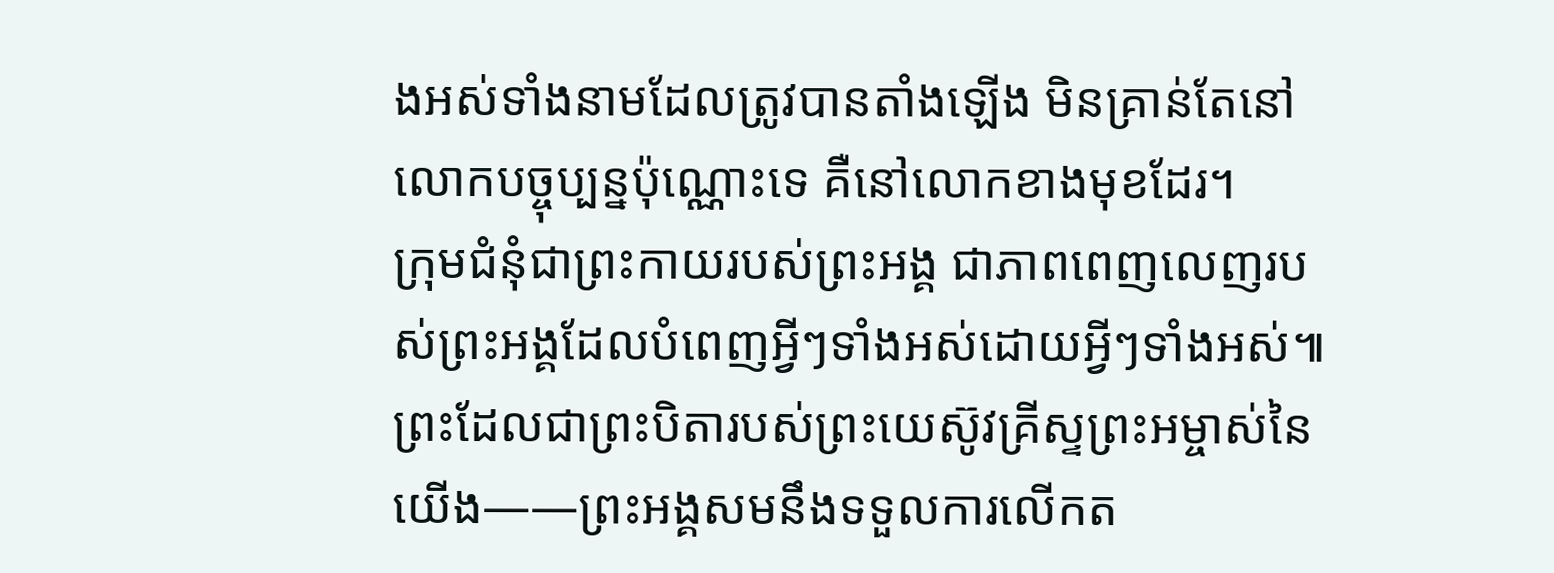ងអស់ទាំងនាមដែលត្រូវបានតាំងឡើង មិនគ្រាន់តែនៅលោកបច្ចុប្បន្នប៉ុណ្ណោះទេ គឺនៅលោកខាងមុខដែរ។
ក្រុមជំនុំជាព្រះកាយរបស់ព្រះអង្គ ជាភាពពេញលេញរបស់ព្រះអង្គដែលបំពេញអ្វីៗទាំងអស់ដោយអ្វីៗទាំងអស់៕
ព្រះដែលជាព្រះបិតារបស់ព្រះយេស៊ូវគ្រីស្ទព្រះអម្ចាស់នៃយើង——ព្រះអង្គសមនឹងទទួលការលើកត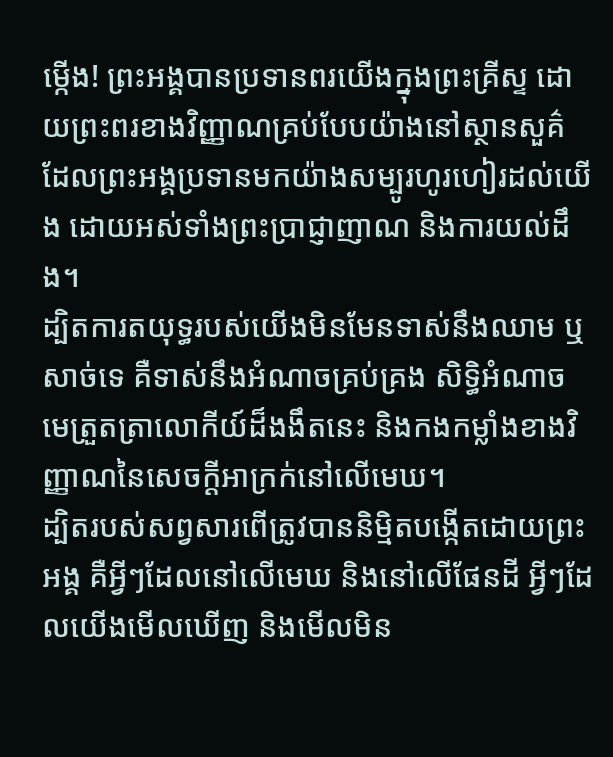ម្កើង! ព្រះអង្គបានប្រទានពរយើងក្នុងព្រះគ្រីស្ទ ដោយព្រះពរខាងវិញ្ញាណគ្រប់បែបយ៉ាងនៅស្ថានសួគ៌
ដែលព្រះអង្គប្រទានមកយ៉ាងសម្បូរហូរហៀរដល់យើង ដោយអស់ទាំងព្រះប្រាជ្ញាញាណ និងការយល់ដឹង។
ដ្បិតការតយុទ្ធរបស់យើងមិនមែនទាស់នឹងឈាម ឬសាច់ទេ គឺទាស់នឹងអំណាចគ្រប់គ្រង សិទ្ធិអំណាច មេត្រួតត្រាលោកីយ៍ដ៏ងងឹតនេះ និងកងកម្លាំងខាងវិញ្ញាណនៃសេចក្ដីអាក្រក់នៅលើមេឃ។
ដ្បិតរបស់សព្វសារពើត្រូវបាននិម្មិតបង្កើតដោយព្រះអង្គ គឺអ្វីៗដែលនៅលើមេឃ និងនៅលើផែនដី អ្វីៗដែលយើងមើលឃើញ និងមើលមិន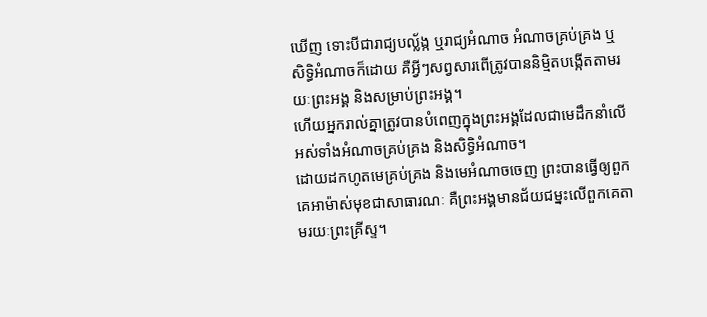ឃើញ ទោះបីជារាជ្យបល្ល័ង្ក ឬរាជ្យអំណាច អំណាចគ្រប់គ្រង ឬសិទ្ធិអំណាចក៏ដោយ គឺអ្វីៗសព្វសារពើត្រូវបាននិម្មិតបង្កើតតាមរយៈព្រះអង្គ និងសម្រាប់ព្រះអង្គ។
ហើយអ្នករាល់គ្នាត្រូវបានបំពេញក្នុងព្រះអង្គដែលជាមេដឹកនាំលើអស់ទាំងអំណាចគ្រប់គ្រង និងសិទ្ធិអំណាច។
ដោយដកហូតមេគ្រប់គ្រង និងមេអំណាចចេញ ព្រះបានធ្វើឲ្យពួកគេអាម៉ាស់មុខជាសាធារណៈ គឺព្រះអង្គមានជ័យជម្នះលើពួកគេតាមរយៈព្រះគ្រីស្ទ។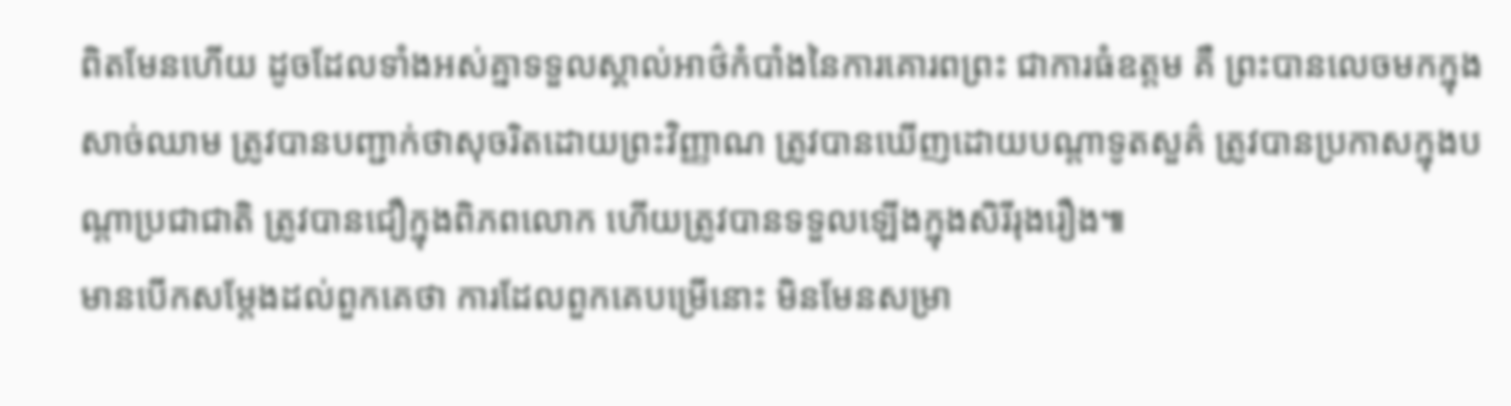ពិតមែនហើយ ដូចដែលទាំងអស់គ្នាទទួលស្គាល់អាថ៌កំបាំងនៃការគោរពព្រះ ជាការធំឧត្ដម គឺ ព្រះបានលេចមកក្នុងសាច់ឈាម ត្រូវបានបញ្ជាក់ថាសុចរិតដោយព្រះវិញ្ញាណ ត្រូវបានឃើញដោយបណ្ដាទូតសួគ៌ ត្រូវបានប្រកាសក្នុងបណ្ដាប្រជាជាតិ ត្រូវបានជឿក្នុងពិភពលោក ហើយត្រូវបានទទួលឡើងក្នុងសិរីរុងរឿង៕
មានបើកសម្ដែងដល់ពួកគេថា ការដែលពួកគេបម្រើនោះ មិនមែនសម្រា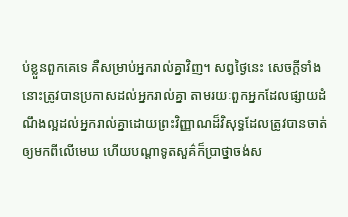ប់ខ្លួនពួកគេទេ គឺសម្រាប់អ្នករាល់គ្នាវិញ។ សព្វថ្ងៃនេះ សេចក្ដីទាំងនោះត្រូវបានប្រកាសដល់អ្នករាល់គ្នា តាមរយៈពួកអ្នកដែលផ្សាយដំណឹងល្អដល់អ្នករាល់គ្នាដោយព្រះវិញ្ញាណដ៏វិសុទ្ធដែលត្រូវបានចាត់ឲ្យមកពីលើមេឃ ហើយបណ្ដាទូតសួគ៌ក៏ប្រាថ្នាចង់ស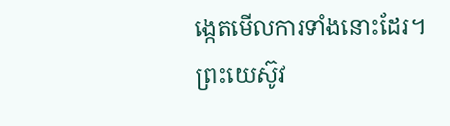ង្កេតមើលការទាំងនោះដែរ។
ព្រះយេស៊ូវ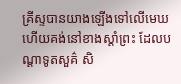គ្រីស្ទបានយាងឡើងទៅលើមេឃ ហើយគង់នៅខាងស្ដាំព្រះ ដែលបណ្ដាទូតសួគ៌ សិ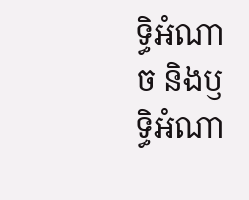ទ្ធិអំណាច និងឫទ្ធិអំណា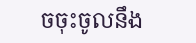ចចុះចូលនឹង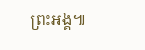ព្រះអង្គ៕